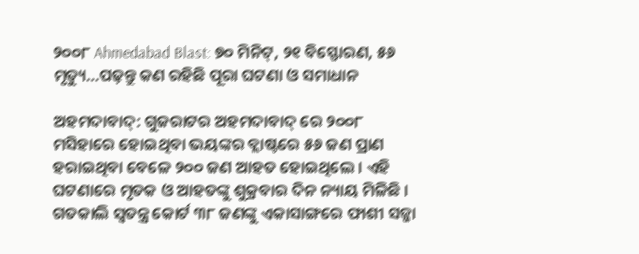୨୦୦୮ Ahmedabad Blast: ୭୦ ମିନିଟ୍, ୨୧ ବିସ୍ଫୋରଣ, ୫୬ ମୃତ୍ୟୁ…ପଢ଼ନ୍ତୁ କଣ ରହିଛି ପୂରା ଘଟଣା ଓ ସମାଧାନ

ଅହମଦାବାଦ୍: ଗୁଜରାଟର ଅହମଦାବାଦ୍ ରେ ୨୦୦୮ ମସିହାରେ ହୋଇଥିବା ଭୟଙ୍କର ବ୍ଲାଷ୍ଟରେ ୫୬ ଜଣ ପ୍ରାଣ ହରାଇଥିବା ବେଳେ ୨୦୦ ଜଣ ଆହତ ହୋଇଥିଲେ । ଏହି ଘଟଣାରେ ମୃତକ ଓ ଆହତଙ୍କୁ ଶୁକ୍ରବାର ଦିନ ନ୍ୟାୟ ମିଳିଛି । ଗତକାଲି ସ୍ୱତନ୍ତ୍ର କୋର୍ଟ ୩୮ ଜଣଙ୍କୁ ଏକାସାଙ୍ଗରେ ଫାଶୀ ସଜ୍ଜା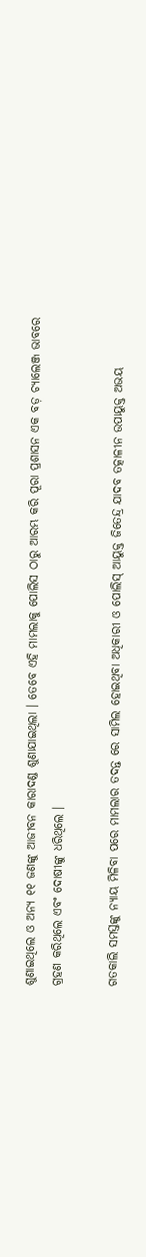ଶୁଣାଇଥିଲେ ଓ ଅନ୍ୟ ୧୧ ଜଣଙ୍କୁ ଆଜୀବନ କାରାଦଣ୍ଡ ଶୁଣାଯାଇଥିଲା । ତେବେ ଏହି ମାମଲାକୁ ପୋଲିସ ଠାରୁ ଆରମ୍ଭ କରି ପୂରା ପ୍ରଶାସନ ଏକ ବଡ଼ ଚ୍ୟାଲେଞ୍ଜ ଭାବରେ ଗ୍ରହଣ କରିଥିଲେ ଏବଂ ଦୋଷୀଙ୍କୁ ଧରିଥିଲେ ।

ଗତକାଲି ସମସ୍ତଙ୍କୁ ନ୍ୟାୟ ମିଳିବା ପରେ ମାମଲାର ତଦନ୍ତ ରେ ସାମିଲ ହୋଇଥିବା ଅଧିକାରୀ ଓ ପୋଲିସ୍ ଆୟୁକ୍ତ ଜିତେନ୍ଦ୍ର ଯାଦବ ତତ୍କାଳୀନ ଉପାୟୁକ୍ତ ଅଭୟ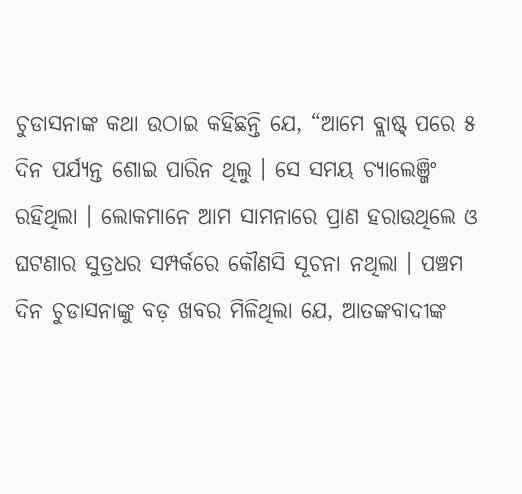ଚୁଡାସନାଙ୍କ କଥା ଉଠାଇ କହିଛନ୍ତି ଯେ, “ଆମେ ବ୍ଲାଷ୍ଟ୍ ପରେ ୫ ଦିନ ପର୍ଯ୍ୟନ୍ତ ଶୋଇ ପାରିନ ଥିଲୁ । ସେ ସମୟ ଚ୍ୟାଲେଞ୍ଜିଂ ରହିଥିଲା । ଲୋକମାନେ ଆମ ସାମନାରେ ପ୍ରାଣ ହରାଉଥିଲେ ଓ ଘଟଣାର ସୁତ୍ରଧର ସମ୍ପର୍କରେ କୌଣସି ସୂଚନା ନଥିଲା । ପଞ୍ଚମ ଦିନ ଚୁଡାସନାଙ୍କୁ ବଡ଼ ଖବର ମିଳିଥିଲା ଯେ, ଆତଙ୍କବାଦୀଙ୍କ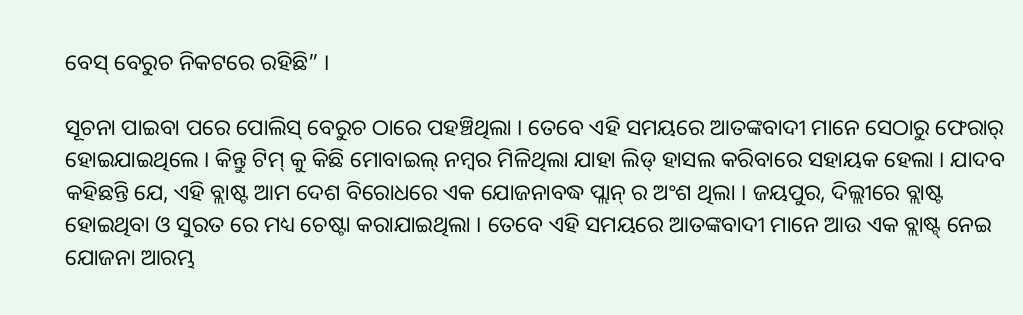ବେସ୍ ବେରୁଚ ନିକଟରେ ରହିଛି” ।

ସୂଚନା ପାଇବା ପରେ ପୋଲିସ୍ ବେରୁଚ ଠାରେ ପହଞ୍ଚିଥିଲା । ତେବେ ଏହି ସମୟରେ ଆତଙ୍କବାଦୀ ମାନେ ସେଠାରୁ ଫେରାର୍ ହୋଇଯାଇଥିଲେ । କିନ୍ତୁ ଟିମ୍ କୁ କିଛି ମୋବାଇଲ୍ ନମ୍ବର ମିଳିଥିଲା ଯାହା ଲିଡ୍ ହାସଲ କରିବାରେ ସହାୟକ ହେଲା । ଯାଦବ କହିଛନ୍ତି ଯେ, ଏହି ବ୍ଲାଷ୍ଟ ଆମ ଦେଶ ବିରୋଧରେ ଏକ ଯୋଜନାବଦ୍ଧ ପ୍ଲାନ୍ ର ଅଂଶ ଥିଲା । ଜୟପୁର, ଦିଲ୍ଲୀରେ ବ୍ଲାଷ୍ଟ ହୋଇଥିବା ଓ ସୁରତ ରେ ମଧ୍ୟ ଚେଷ୍ଟା କରାଯାଇଥିଲା । ତେବେ ଏହି ସମୟରେ ଆତଙ୍କବାଦୀ ମାନେ ଆଉ ଏକ ବ୍ଲାଷ୍ଟ୍ ନେଇ ଯୋଜନା ଆରମ୍ଭ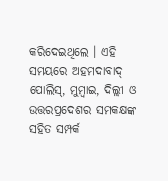କରିଦେଇଥିଲେ । ଏହି ସମୟରେ ଅହମଦାବାଦ୍ ପୋଲିସ୍, ମୁମ୍ବାଇ, ଦିଲ୍ଲୀ ଓ ଉତ୍ତରପ୍ରଦେଶର ସମକକ୍ଷଙ୍କ ସହିତ ସମ୍ପର୍କ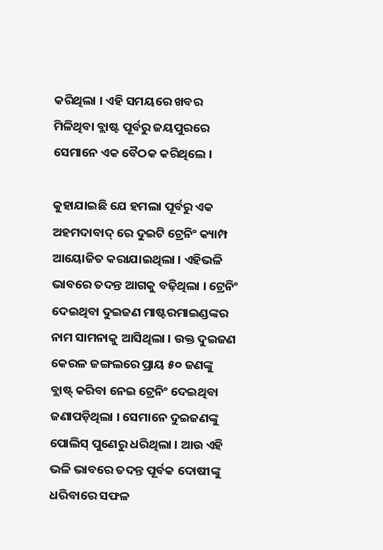କରିଥିଲା । ଏହି ସମୟରେ ଖବର ମିଳିଥିବା ବ୍ଲାଷ୍ଟ ପୂର୍ବରୁ ଜୟପୁରରେ ସେମାନେ ଏକ ବୈଠକ କରିଥିଲେ ।

କୁହାଯାଇଛି ଯେ ହମଲା ପୂର୍ବରୁ ଏକ ଅହମଦାବାଦ୍ ରେ ଦୁଇଟି ଟ୍ରେନିଂ କ୍ୟାମ୍ପ ଆୟୋଜିତ କରାଯାଇଥିଲା । ଏହିଭଳି ଭାବରେ ତଦନ୍ତ ଆଗକୁ ବଢ଼ିଥିଲା । ଟ୍ରେନିଂ ଦେଇଥିବା ଦୁଇଜଣ ମାଷ୍ଟରମାଇଣ୍ଡଙ୍କର ନାମ ସାମନାକୁ ଆସିଥିଲା । ଉକ୍ତ ଦୁଇଜଣ କେରଳ ଜଙ୍ଗଲରେ ପ୍ରାୟ ୫୦ ଜଣଙ୍କୁ ବ୍ଲାଷ୍ଟ୍ କରିବା ନେଇ ଟ୍ରେନିଂ ଦେଇଥିବା ଜଣାପଡ଼ିଥିଲା । ସେମାନେ ଦୁଇଜଣଙ୍କୁ ପୋଲିସ୍ ପୁଣେରୁ ଧରିଥିଲା । ଆଉ ଏହି ଭଳି ଭାବରେ ତଦନ୍ତ ପୂର୍ବକ ଦୋଷୀଙ୍କୁ ଧରିବାରେ ସଫଳ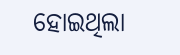ହୋଇଥିଲା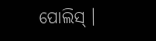ପୋଲିସ୍ ।